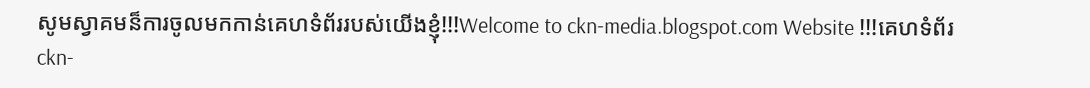សូមស្វាគមន៏ការចូលមកកាន់គេហទំព័ររបស់យើងខ្ញុំ!!!Welcome to ckn-media.blogspot.com Website !!!គេហទំព័រ ckn-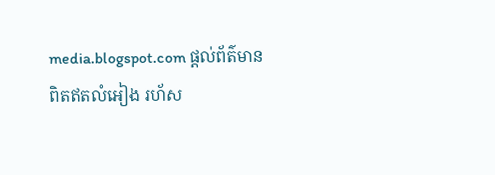media.blogspot.com ផ្តល់ព័ត៌មានពិតឥតលំអៀង រហ័ស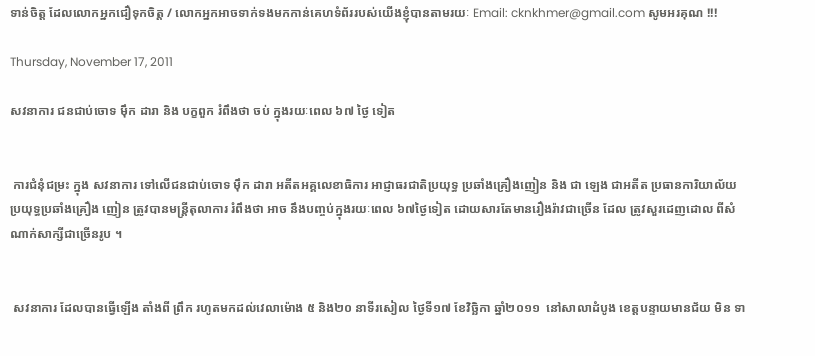ទាន់ចិត្ត ដែលលោកអ្នកជឿទុកចិត្ត / លោកអ្នកអាចទាក់ទងមកកាន់គេហទំព័ររបស់យើងខ្ញុំបានតាមរយៈ Email: cknkhmer@gmail.com សូមអរគុណ !!!

Thursday, November 17, 2011

សវនាការ ជនជាប់ចោទ ម៉ឹក ដារា និង បក្ខពួក រំពឹងថា ចប់ ក្នុងរយៈពេល ៦៧ ថ្ងៃ ទៀត


 ការជំនុំជម្រះ ក្នុង សវនាការ ទៅលើជនជាប់ចោទ ម៉ឹក ដារា អតីតអគ្គលេខាធិការ អាជ្ញាធរជាតិប្រយុទ្ធ ប្រឆាំងគ្រឿងញៀន និង ជា ឡេង ជាអតីត ប្រធានការិយាល័យ ប្រយុទ្ធប្រឆាំងគ្រឿង ញៀន ត្រូវបានមន្ដ្រីតុលាការ រំពឹងថា អាច នឹងបញ្ចប់ក្នុងរយៈពេល ៦៧ថ្ងៃទៀត ដោយសារតែមានរឿងរ៉ាវជាច្រើន ដែល ត្រូវសួរដេញដោល ពីសំណាក់សាក្សីជាច្រើនរូប ។


 សវនាការ ដែលបានធ្វើឡើង តាំងពី ព្រឹក រហូតមកដល់វេលាម៉ោង ៥ និង២០ នាទីរសៀល ថ្ងៃទី១៧ ខែវិច្ឆិកា ឆ្នាំ២០១១  នៅសាលាដំបូង ខេត្ដបន្ទាយមានជ័យ មិន ទា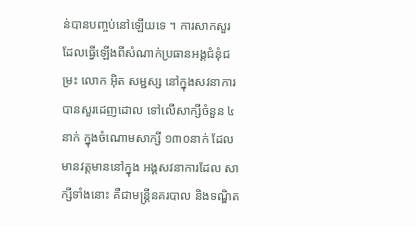ន់បានបញ្ចប់នៅឡើយទេ ។ ការសាកសួរ ដែលធ្វើឡើងពីសំណាក់ប្រធានអង្គជំនុំជម្រះ លោក អ៊ិត សម្ជស្ស នៅក្នុងសវនាការ បានសួរដេញដោល ទៅលើសាក្សីចំនួន ៤នាក់ ក្នុងចំណោមសាក្សី ១៣០នាក់ ដែល មានវត្ដមាននៅក្នុង អង្គសវនាការដែល សាក្សីទាំងនោះ គឺជាមន្ដ្រីនគរបាល និងទណ្ឌិត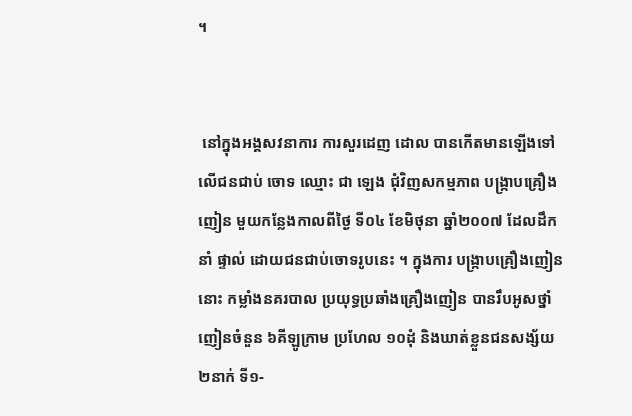។


 នៅក្នុងអង្គសវនាការ ការសួរដេញ ដោល បានកើតមានឡើងទៅលើជនជាប់ ចោទ ឈ្មោះ ជា ឡេង ជុំវិញសកម្មភាព បង្ក្រាបគ្រឿងញៀន មួយកន្លែងកាលពីថ្ងៃ ទី០៤ ខែមិថុនា ឆ្នាំ២០០៧ ដែលដឹកនាំ ផ្ទាល់ ដោយជនជាប់ចោទរូបនេះ ។ ក្នុងការ បង្ក្រាបគ្រឿងញៀននោះ កម្លាំងនគរបាល ប្រយុទ្ធប្រឆាំងគ្រឿងញៀន បានរឹបអូសថ្នាំ ញៀនចំនួន ៦គីឡូក្រាម ប្រហែល ១០ដុំ និងឃាត់ខ្លួនជនសង្ស័យ ២នាក់ ទី១-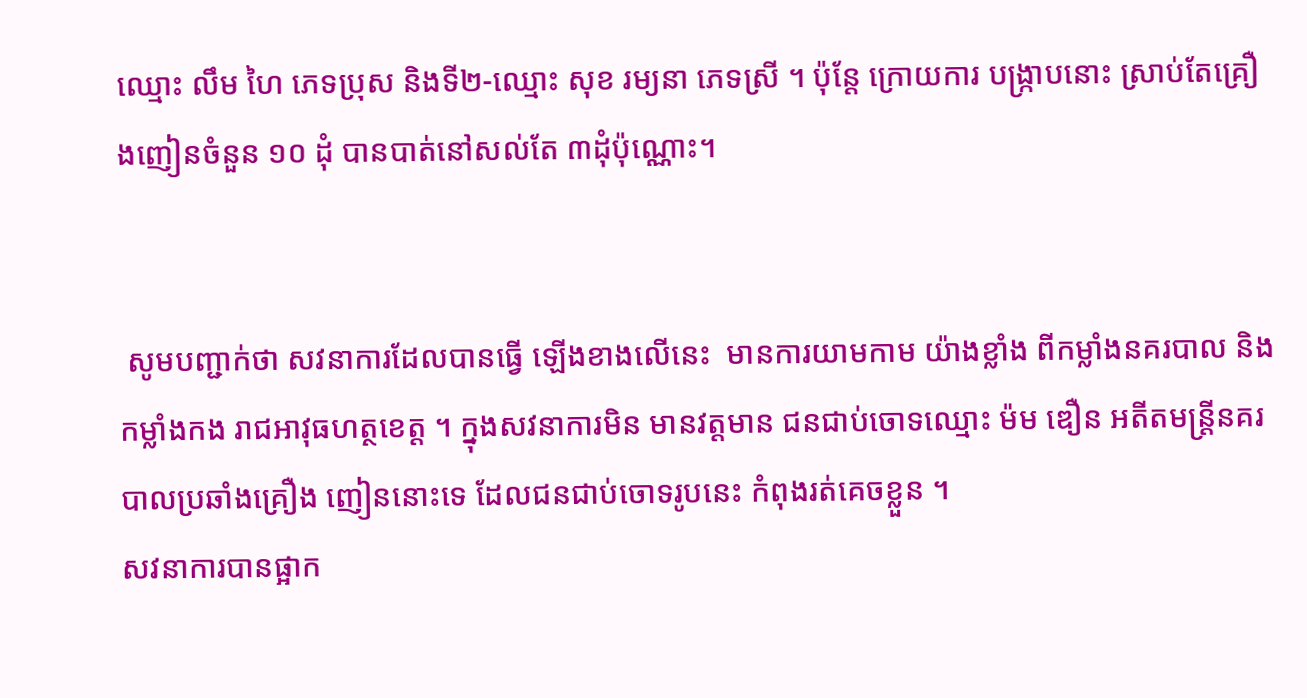ឈ្មោះ លឹម ហៃ ភេទប្រុស និងទី២-ឈ្មោះ សុខ រម្យនា ភេទស្រី ។ ប៉ុន្ដែ ក្រោយការ បង្ក្រាបនោះ ស្រាប់តែគ្រឿងញៀនចំនួន ១០ ដុំ បានបាត់នៅសល់តែ ៣ដុំប៉ុណ្ណោះ។


 សូមបញ្ជាក់ថា សវនាការដែលបានធ្វើ ឡើងខាងលើនេះ  មានការយាមកាម យ៉ាងខ្លាំង ពីកម្លាំងនគរបាល និងកម្លាំងកង រាជអាវុធហត្ថខេត្ដ ។ ក្នុងសវនាការមិន មានវត្ដមាន ជនជាប់ចោទឈ្មោះ ម៉ម ឌឿន អតីតមន្ដ្រីនគរបាលប្រឆាំងគ្រឿង ញៀននោះទេ ដែលជនជាប់ចោទរូបនេះ កំពុងរត់គេចខ្លួន ។
សវនាការបានផ្អាក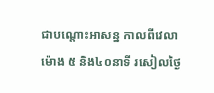ជាបណ្តោះអាសន្ន កាលពីវេលាម៉ោង ៥ និង៤០នាទី រសៀលថ្ងៃ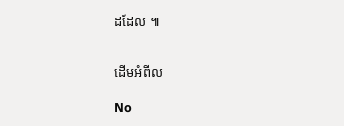ដដែល ៕


ដើមអំពីល

No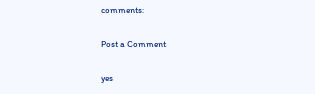comments:

Post a Comment

yes